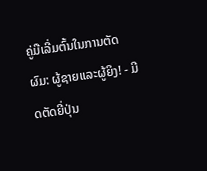ຄູ່ມືເລີ່ມຕົ້ນໃນການຕັດຜົມ: ຜູ້ຊາຍແລະຜູ້ຍິງ! - ມີດຕັດຍີ່ປຸ່ນ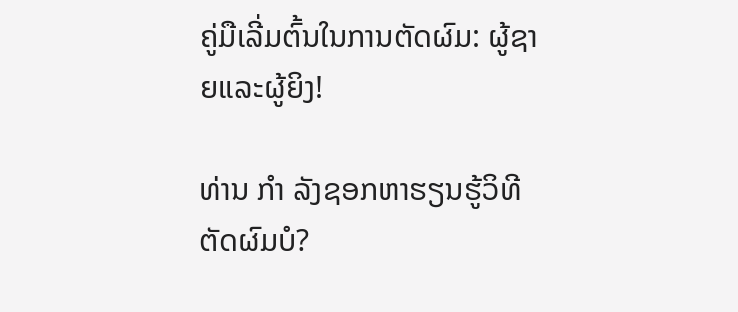ຄູ່ມືເລີ່ມຕົ້ນໃນການຕັດຜົມ: ຜູ້ຊາຍແລະຜູ້ຍິງ!

ທ່ານ ກຳ ລັງຊອກຫາຮຽນຮູ້ວິທີຕັດຜົມບໍ?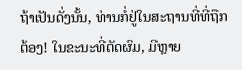ຖ້າເປັນດັ່ງນັ້ນ, ທ່ານກໍ່ຢູ່ໃນສະຖານທີ່ທີ່ຖືກຕ້ອງ! ໃນຂະນະທີ່ຕັດຜົມ, ມີຫຼາຍ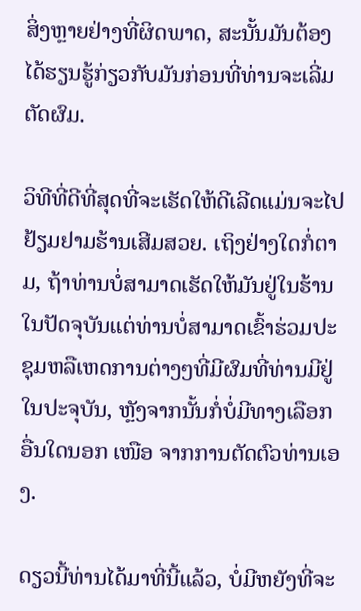ສິ່ງຫຼາຍຢ່າງທີ່ຜິດພາດ, ສະນັ້ນມັນຕ້ອງໄດ້ຮຽນຮູ້ກ່ຽວກັບມັນກ່ອນທີ່ທ່ານຈະເລີ່ມຕັດຜົມ.

ວິທີທີ່ດີທີ່ສຸດທີ່ຈະເຮັດໃຫ້ດີເລີດແມ່ນຈະໄປຢ້ຽມຢາມຮ້ານເສີມສວຍ. ເຖິງຢ່າງໃດກໍ່ຕາມ, ຖ້າທ່ານບໍ່ສາມາດເຮັດໃຫ້ມັນຢູ່ໃນຮ້ານໃນປັດຈຸບັນແຕ່ທ່ານບໍ່ສາມາດເຂົ້າຮ່ວມປະຊຸມຫລືເຫດການຕ່າງໆທີ່ມີຜົມທີ່ທ່ານມີຢູ່ໃນປະຈຸບັນ, ຫຼັງຈາກນັ້ນກໍ່ບໍ່ມີທາງເລືອກອື່ນໃດນອກ ເໜືອ ຈາກການຕັດຕົວທ່ານເອງ.

ດຽວນີ້ທ່ານໄດ້ມາທີ່ນີ້ແລ້ວ, ບໍ່ມີຫຍັງທີ່ຈະ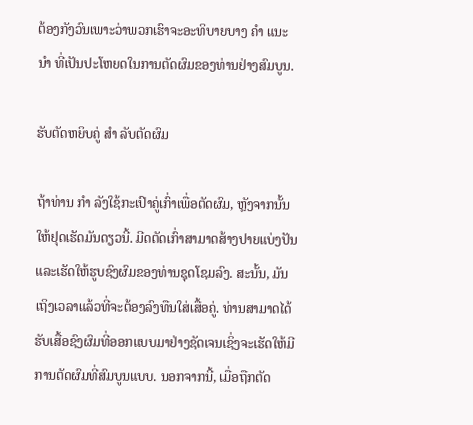ຕ້ອງກັງວົນເພາະວ່າພວກເຮົາຈະອະທິບາຍບາງ ຄຳ ແນະ ນຳ ທີ່ເປັນປະໂຫຍດໃນການຕັດຜົມຂອງທ່ານຢ່າງສົມບູນ.

ຮັບຕັດຫຍິບຄູ່ ສຳ ລັບຕັດຜົມ

ຖ້າທ່ານ ກຳ ລັງໃຊ້ກະເປົາຄູ່ເກົ່າເພື່ອຕັດຜົມ, ຫຼັງຈາກນັ້ນໃຫ້ຢຸດເຮັດມັນດຽວນີ້. ມີດຕັດເກົ່າສາມາດສ້າງປາຍແບ່ງປັນແລະເຮັດໃຫ້ຮູບຊົງຜົມຂອງທ່ານຊຸດໂຊມລົງ. ສະນັ້ນ, ມັນເຖິງເວລາແລ້ວທີ່ຈະຕ້ອງລົງທືນໃສ່ເສື້ອຄູ່. ທ່ານສາມາດໄດ້ຮັບເສື້ອຊົງຜົມທີ່ອອກແບບມາຢ່າງຊັດເຈນເຊິ່ງຈະເຮັດໃຫ້ມີການຕັດຜົມທີ່ສົມບູນແບບ. ນອກຈາກນີ້, ເມື່ອຖືກຕັດ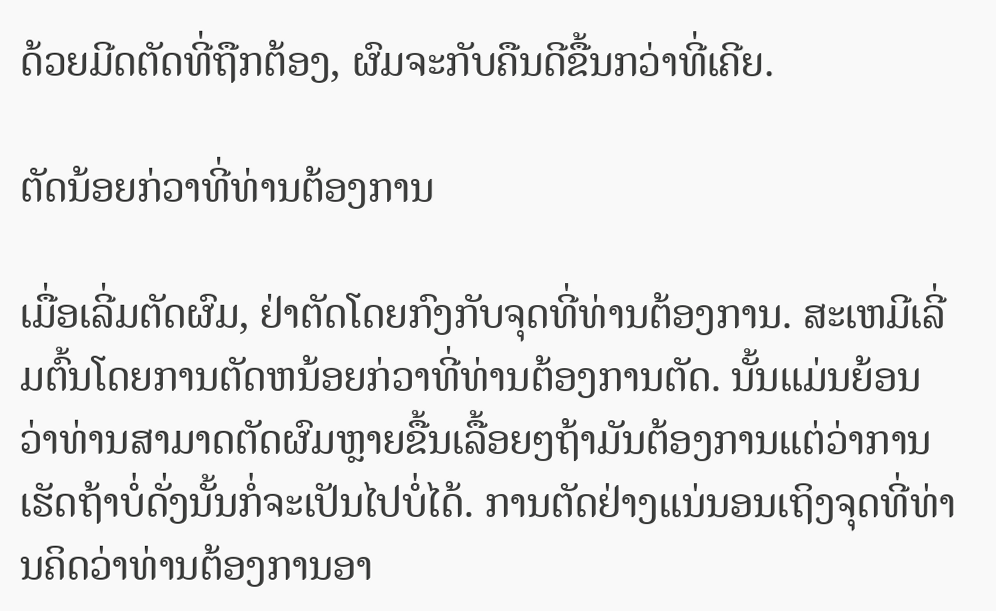ດ້ວຍມີດຕັດທີ່ຖືກຕ້ອງ, ຜົມຈະກັບຄືນດີຂື້ນກວ່າທີ່ເຄີຍ.

ຕັດນ້ອຍກ່ວາທີ່ທ່ານຕ້ອງການ

ເມື່ອເລີ່ມຕັດຜົມ, ຢ່າຕັດໂດຍກົງກັບຈຸດທີ່ທ່ານຕ້ອງການ. ສະເຫມີເລີ່ມຕົ້ນໂດຍການຕັດຫນ້ອຍກ່ວາທີ່ທ່ານຕ້ອງການຕັດ. ນັ້ນແມ່ນຍ້ອນວ່າທ່ານສາມາດຕັດຜົມຫຼາຍຂື້ນເລື້ອຍໆຖ້າມັນຕ້ອງການແຕ່ວ່າການເຮັດຖ້າບໍ່ດັ່ງນັ້ນກໍ່ຈະເປັນໄປບໍ່ໄດ້. ການຕັດຢ່າງແນ່ນອນເຖິງຈຸດທີ່ທ່ານຄິດວ່າທ່ານຕ້ອງການອາ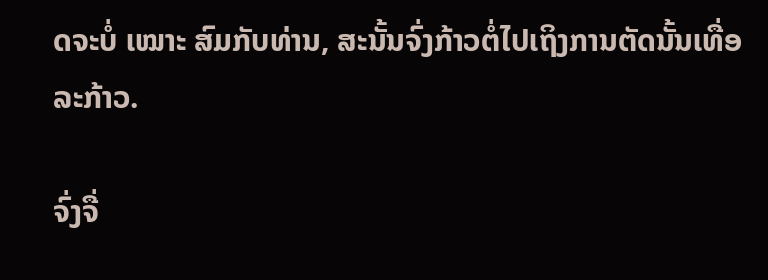ດຈະບໍ່ ເໝາະ ສົມກັບທ່ານ, ສະນັ້ນຈົ່ງກ້າວຕໍ່ໄປເຖິງການຕັດນັ້ນເທື່ອລະກ້າວ.

ຈົ່ງຈື່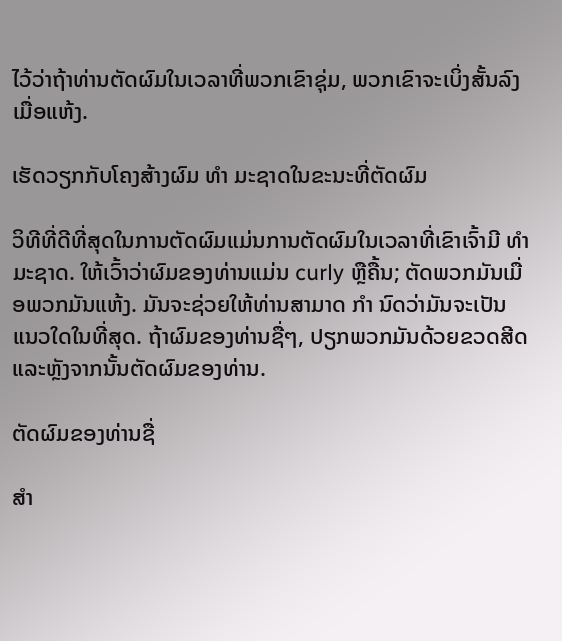ໄວ້ວ່າຖ້າທ່ານຕັດຜົມໃນເວລາທີ່ພວກເຂົາຊຸ່ມ, ພວກເຂົາຈະເບິ່ງສັ້ນລົງເມື່ອແຫ້ງ.

ເຮັດວຽກກັບໂຄງສ້າງຜົມ ທຳ ມະຊາດໃນຂະນະທີ່ຕັດຜົມ

ວິທີທີ່ດີທີ່ສຸດໃນການຕັດຜົມແມ່ນການຕັດຜົມໃນເວລາທີ່ເຂົາເຈົ້າມີ ທຳ ມະຊາດ. ໃຫ້ເວົ້າວ່າຜົມຂອງທ່ານແມ່ນ curly ຫຼືຄື້ນ; ຕັດພວກມັນເມື່ອພວກມັນແຫ້ງ. ມັນຈະຊ່ວຍໃຫ້ທ່ານສາມາດ ກຳ ນົດວ່າມັນຈະເປັນແນວໃດໃນທີ່ສຸດ. ຖ້າຜົມຂອງທ່ານຊື່ໆ, ປຽກພວກມັນດ້ວຍຂວດສີດແລະຫຼັງຈາກນັ້ນຕັດຜົມຂອງທ່ານ.

ຕັດຜົມຂອງທ່ານຊື່

ສຳ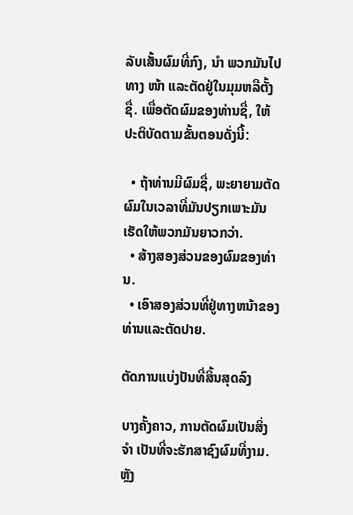ລັບເສັ້ນຜົມທີ່ກົງ, ນຳ ພວກມັນໄປທາງ ໜ້າ ແລະຕັດຢູ່ໃນມຸມຫລືຕັ້ງຊື່. ເພື່ອຕັດຜົມຂອງທ່ານຊື່, ໃຫ້ປະຕິບັດຕາມຂັ້ນຕອນດັ່ງນີ້:

  • ຖ້າທ່ານມີຜົມຊື່, ພະຍາຍາມຕັດຜົມໃນເວລາທີ່ມັນປຽກເພາະມັນເຮັດໃຫ້ພວກມັນຍາວກວ່າ.
  • ສ້າງສອງສ່ວນຂອງຜົມຂອງທ່ານ.
  • ເອົາສອງສ່ວນທີ່ຢູ່ທາງຫນ້າຂອງທ່ານແລະຕັດປາຍ.

ຕັດການແບ່ງປັນທີ່ສິ້ນສຸດລົງ

ບາງຄັ້ງຄາວ, ການຕັດຜົມເປັນສິ່ງ ຈຳ ເປັນທີ່ຈະຮັກສາຊົງຜົມທີ່ງາມ. ຫຼັງ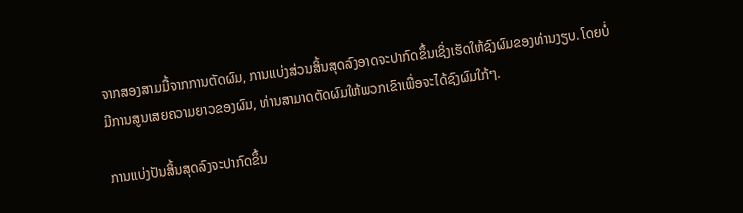ຈາກສອງສາມມື້ຈາກການຕັດຜົມ, ການແບ່ງສ່ວນສິ້ນສຸດລົງອາດຈະປາກົດຂຶ້ນເຊິ່ງເຮັດໃຫ້ຊົງຜົມຂອງທ່ານງຽບ. ໂດຍບໍ່ມີການສູນເສຍຄວາມຍາວຂອງຜົມ, ທ່ານສາມາດຕັດຜົມໃຫ້ພວກເຂົາເພື່ອຈະໄດ້ຊົງຜົມໃກ້ໆ.

ການແບ່ງປັນສິ້ນສຸດລົງຈະປາກົດຂຶ້ນ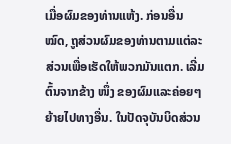ເມື່ອຜົມຂອງທ່ານແຫ້ງ. ກ່ອນອື່ນ ໝົດ, ຖູສ່ວນຜົມຂອງທ່ານຕາມແຕ່ລະສ່ວນເພື່ອເຮັດໃຫ້ພວກມັນແຕກ. ເລີ່ມຕົ້ນຈາກຂ້າງ ໜຶ່ງ ຂອງຜົມແລະຄ່ອຍໆຍ້າຍໄປທາງອື່ນ. ໃນປັດຈຸບັນບິດສ່ວນ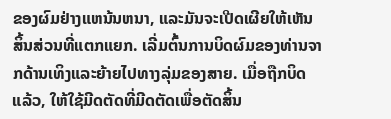ຂອງຜົມຢ່າງແຫນ້ນຫນາ, ແລະມັນຈະເປີດເຜີຍໃຫ້ເຫັນສິ້ນສ່ວນທີ່ແຕກແຍກ. ເລີ່ມຕົ້ນການບິດຜົມຂອງທ່ານຈາກດ້ານເທິງແລະຍ້າຍໄປທາງລຸ່ມຂອງສາຍ. ເມື່ອຖືກບິດແລ້ວ, ໃຫ້ໃຊ້ມີດຕັດທີ່ມີດຕັດເພື່ອຕັດສິ້ນ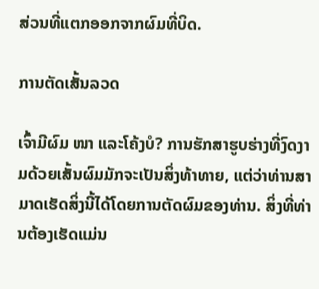ສ່ວນທີ່ແຕກອອກຈາກຜົມທີ່ບິດ.

ການຕັດເສັ້ນລວດ

ເຈົ້າມີຜົມ ໜາ ແລະໂຄ້ງບໍ? ການຮັກສາຮູບຮ່າງທີ່ງົດງາມດ້ວຍເສັ້ນຜົມມັກຈະເປັນສິ່ງທ້າທາຍ, ແຕ່ວ່າທ່ານສາມາດເຮັດສິ່ງນີ້ໄດ້ໂດຍການຕັດຜົມຂອງທ່ານ. ສິ່ງທີ່ທ່ານຕ້ອງເຮັດແມ່ນ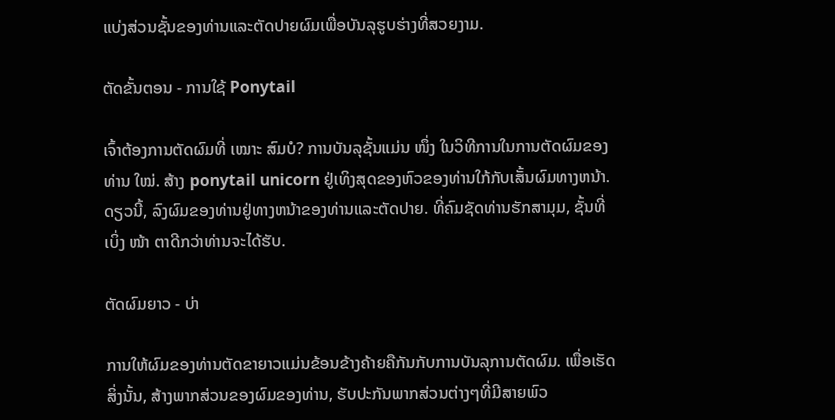ແບ່ງສ່ວນຊັ້ນຂອງທ່ານແລະຕັດປາຍຜົມເພື່ອບັນລຸຮູບຮ່າງທີ່ສວຍງາມ.

ຕັດຂັ້ນຕອນ - ການໃຊ້ Ponytail

ເຈົ້າຕ້ອງການຕັດຜົມທີ່ ເໝາະ ສົມບໍ? ການບັນລຸຊັ້ນແມ່ນ ໜຶ່ງ ໃນວິທີການໃນການຕັດຜົມຂອງທ່ານ ໃໝ່. ສ້າງ ponytail unicorn ຢູ່ເທິງສຸດຂອງຫົວຂອງທ່ານໃກ້ກັບເສັ້ນຜົມທາງຫນ້າ. ດຽວນີ້, ລົງຜົມຂອງທ່ານຢູ່ທາງຫນ້າຂອງທ່ານແລະຕັດປາຍ. ທີ່ຄົມຊັດທ່ານຮັກສາມຸມ, ຊັ້ນທີ່ເບິ່ງ ໜ້າ ຕາດີກວ່າທ່ານຈະໄດ້ຮັບ.

ຕັດຜົມຍາວ - ບ່າ

ການໃຫ້ຜົມຂອງທ່ານຕັດຂາຍາວແມ່ນຂ້ອນຂ້າງຄ້າຍຄືກັນກັບການບັນລຸການຕັດຜົມ. ເພື່ອເຮັດສິ່ງນັ້ນ, ສ້າງພາກສ່ວນຂອງຜົມຂອງທ່ານ, ຮັບປະກັນພາກສ່ວນຕ່າງໆທີ່ມີສາຍພົວ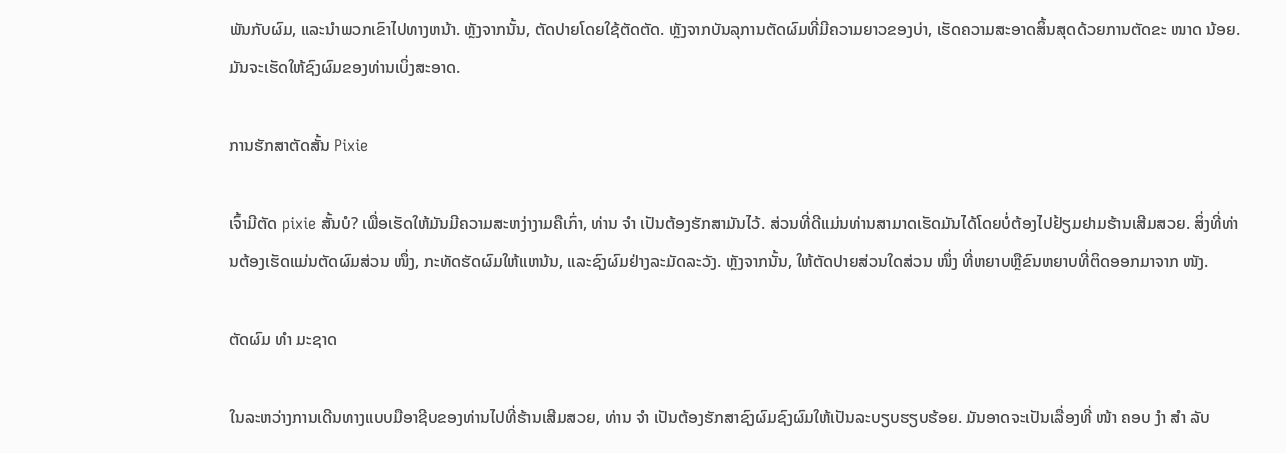ພັນກັບຜົມ, ແລະນໍາພວກເຂົາໄປທາງຫນ້າ. ຫຼັງຈາກນັ້ນ, ຕັດປາຍໂດຍໃຊ້ຕັດຕັດ. ຫຼັງຈາກບັນລຸການຕັດຜົມທີ່ມີຄວາມຍາວຂອງບ່າ, ເຮັດຄວາມສະອາດສິ້ນສຸດດ້ວຍການຕັດຂະ ໜາດ ນ້ອຍ. ມັນຈະເຮັດໃຫ້ຊົງຜົມຂອງທ່ານເບິ່ງສະອາດ.

ການຮັກສາຕັດສັ້ນ Pixie

ເຈົ້າມີຕັດ pixie ສັ້ນບໍ? ເພື່ອເຮັດໃຫ້ມັນມີຄວາມສະຫງ່າງາມຄືເກົ່າ, ທ່ານ ຈຳ ເປັນຕ້ອງຮັກສາມັນໄວ້. ສ່ວນທີ່ດີແມ່ນທ່ານສາມາດເຮັດມັນໄດ້ໂດຍບໍ່ຕ້ອງໄປຢ້ຽມຢາມຮ້ານເສີມສວຍ. ສິ່ງທີ່ທ່ານຕ້ອງເຮັດແມ່ນຕັດຜົມສ່ວນ ໜຶ່ງ, ກະທັດຮັດຜົມໃຫ້ແຫນ້ນ, ແລະຊົງຜົມຢ່າງລະມັດລະວັງ. ຫຼັງຈາກນັ້ນ, ໃຫ້ຕັດປາຍສ່ວນໃດສ່ວນ ໜຶ່ງ ທີ່ຫຍາບຫຼືຂົນຫຍາບທີ່ຕິດອອກມາຈາກ ໜັງ.

ຕັດຜົມ ທຳ ມະຊາດ

ໃນລະຫວ່າງການເດີນທາງແບບມືອາຊີບຂອງທ່ານໄປທີ່ຮ້ານເສີມສວຍ, ທ່ານ ຈຳ ເປັນຕ້ອງຮັກສາຊົງຜົມຊົງຜົມໃຫ້ເປັນລະບຽບຮຽບຮ້ອຍ. ມັນອາດຈະເປັນເລື່ອງທີ່ ໜ້າ ຄອບ ງຳ ສຳ ລັບ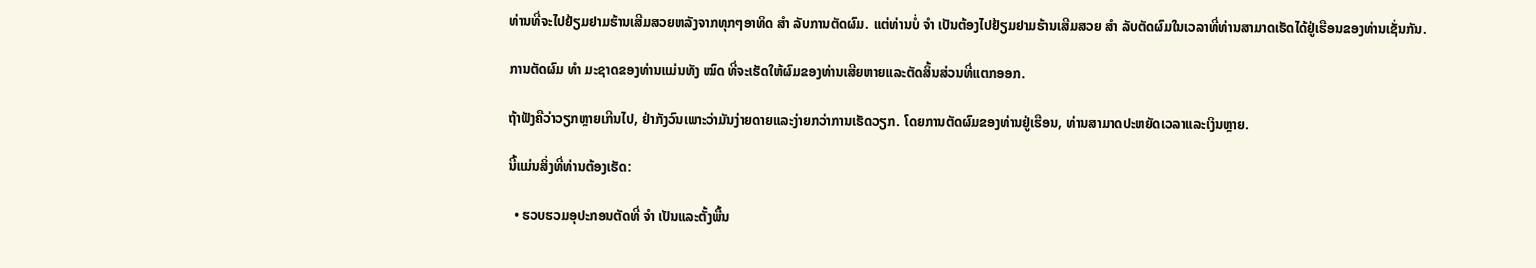ທ່ານທີ່ຈະໄປຢ້ຽມຢາມຮ້ານເສີມສວຍຫລັງຈາກທຸກໆອາທິດ ສຳ ລັບການຕັດຜົມ. ແຕ່ທ່ານບໍ່ ຈຳ ເປັນຕ້ອງໄປຢ້ຽມຢາມຮ້ານເສີມສວຍ ສຳ ລັບຕັດຜົມໃນເວລາທີ່ທ່ານສາມາດເຮັດໄດ້ຢູ່ເຮືອນຂອງທ່ານເຊັ່ນກັນ.

ການຕັດຜົມ ທຳ ມະຊາດຂອງທ່ານແມ່ນທັງ ໝົດ ທີ່ຈະເຮັດໃຫ້ຜົມຂອງທ່ານເສີຍຫາຍແລະຕັດສິ້ນສ່ວນທີ່ແຕກອອກ.

ຖ້າຟັງຄືວ່າວຽກຫຼາຍເກີນໄປ, ຢ່າກັງວົນເພາະວ່າມັນງ່າຍດາຍແລະງ່າຍກວ່າການເຮັດວຽກ. ໂດຍການຕັດຜົມຂອງທ່ານຢູ່ເຮືອນ, ທ່ານສາມາດປະຫຍັດເວລາແລະເງິນຫຼາຍ.

ນີ້ແມ່ນສິ່ງທີ່ທ່ານຕ້ອງເຮັດ:

  • ຮວບຮວມອຸປະກອນຕັດທີ່ ຈຳ ເປັນແລະຕັ້ງພື້ນ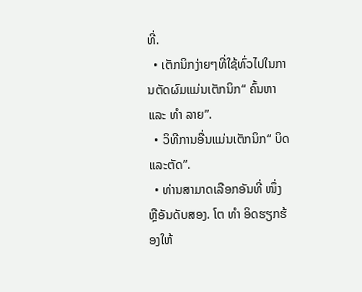ທີ່.
  • ເຕັກນິກງ່າຍໆທີ່ໃຊ້ທົ່ວໄປໃນການຕັດຜົມແມ່ນເຕັກນິກ“ ຄົ້ນຫາແລະ ທຳ ລາຍ”.
  • ວິທີການອື່ນແມ່ນເຕັກນິກ“ ບິດແລະຕັດ”.
  • ທ່ານສາມາດເລືອກອັນທີ່ ໜຶ່ງ ຫຼືອັນດັບສອງ. ໂຕ ທຳ ອິດຮຽກຮ້ອງໃຫ້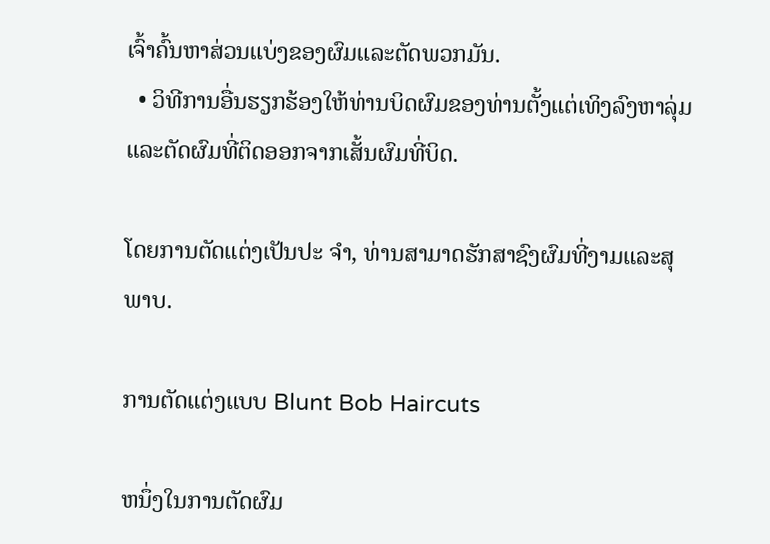ເຈົ້າຄົ້ນຫາສ່ວນແບ່ງຂອງຜົມແລະຕັດພວກມັນ.
  • ວິທີການອື່ນຮຽກຮ້ອງໃຫ້ທ່ານບິດຜົມຂອງທ່ານຕັ້ງແຕ່ເທິງລົງຫາລຸ່ມແລະຕັດຜົມທີ່ຕິດອອກຈາກເສັ້ນຜົມທີ່ບິດ.

ໂດຍການຕັດແຕ່ງເປັນປະ ຈຳ, ທ່ານສາມາດຮັກສາຊົງຜົມທີ່ງາມແລະສຸພາບ.

ການຕັດແຕ່ງແບບ Blunt Bob Haircuts

ຫນຶ່ງໃນການຕັດຜົມ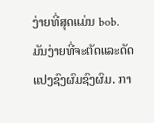ງ່າຍທີ່ສຸດແມ່ນ bob. ມັນງ່າຍທີ່ຈະຕັດແລະດັດແປງຊົງຜົມຊົງຜົມ. ກາ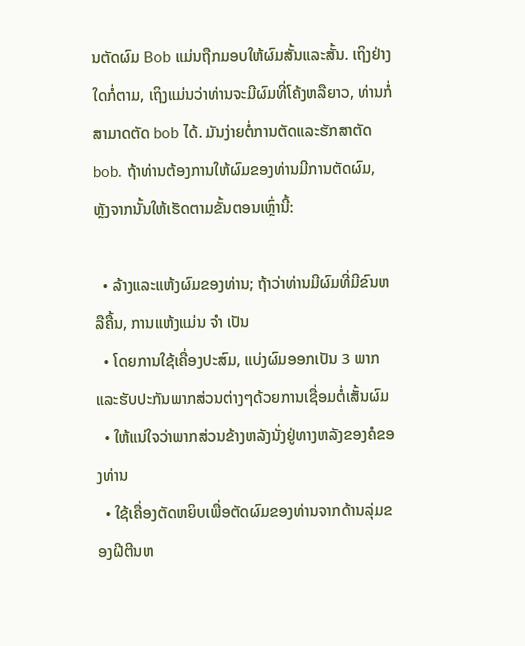ນຕັດຜົມ Bob ແມ່ນຖືກມອບໃຫ້ຜົມສັ້ນແລະສັ້ນ. ເຖິງຢ່າງໃດກໍ່ຕາມ, ເຖິງແມ່ນວ່າທ່ານຈະມີຜົມທີ່ໂຄ້ງຫລືຍາວ, ທ່ານກໍ່ສາມາດຕັດ bob ໄດ້. ມັນງ່າຍຕໍ່ການຕັດແລະຮັກສາຕັດ bob. ຖ້າທ່ານຕ້ອງການໃຫ້ຜົມຂອງທ່ານມີການຕັດຜົມ, ຫຼັງຈາກນັ້ນໃຫ້ເຮັດຕາມຂັ້ນຕອນເຫຼົ່ານີ້:

  • ລ້າງແລະແຫ້ງຜົມຂອງທ່ານ; ຖ້າວ່າທ່ານມີຜົມທີ່ມີຂົນຫລືຄື້ນ, ການແຫ້ງແມ່ນ ຈຳ ເປັນ
  • ໂດຍການໃຊ້ເຄື່ອງປະສົມ, ແບ່ງຜົມອອກເປັນ 3 ພາກແລະຮັບປະກັນພາກສ່ວນຕ່າງໆດ້ວຍການເຊື່ອມຕໍ່ເສັ້ນຜົມ
  • ໃຫ້ແນ່ໃຈວ່າພາກສ່ວນຂ້າງຫລັງນັ່ງຢູ່ທາງຫລັງຂອງຄໍຂອງທ່ານ
  • ໃຊ້ເຄື່ອງຕັດຫຍິບເພື່ອຕັດຜົມຂອງທ່ານຈາກດ້ານລຸ່ມຂອງຝີຕີນຫ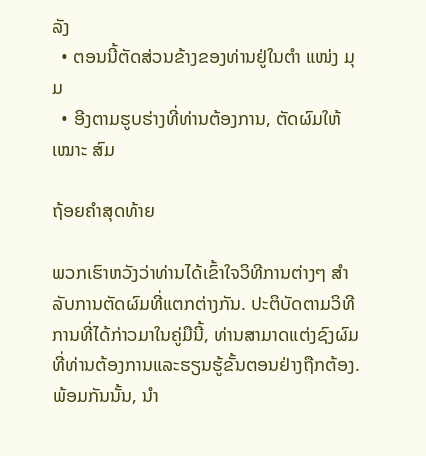ລັງ
  • ຕອນນີ້ຕັດສ່ວນຂ້າງຂອງທ່ານຢູ່ໃນຕໍາ ແໜ່ງ ມຸມ
  • ອີງຕາມຮູບຮ່າງທີ່ທ່ານຕ້ອງການ, ຕັດຜົມໃຫ້ ເໝາະ ສົມ

ຖ້ອຍຄໍາສຸດທ້າຍ

ພວກເຮົາຫວັງວ່າທ່ານໄດ້ເຂົ້າໃຈວິທີການຕ່າງໆ ສຳ ລັບການຕັດຜົມທີ່ແຕກຕ່າງກັນ. ປະຕິບັດຕາມວິທີການທີ່ໄດ້ກ່າວມາໃນຄູ່ມືນີ້, ທ່ານສາມາດແຕ່ງຊົງຜົມທີ່ທ່ານຕ້ອງການແລະຮຽນຮູ້ຂັ້ນຕອນຢ່າງຖືກຕ້ອງ. ພ້ອມກັນນັ້ນ, ນຳ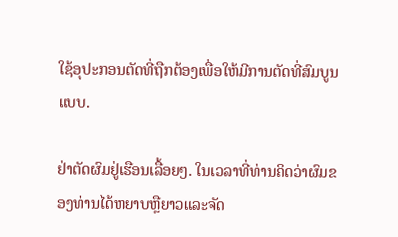ໃຊ້ອຸປະກອນຕັດທີ່ຖືກຕ້ອງເພື່ອໃຫ້ມີການຕັດທີ່ສົມບູນແບບ.

ຢ່າຕັດຜົມຢູ່ເຮືອນເລື້ອຍໆ. ໃນເວລາທີ່ທ່ານຄິດວ່າຜົມຂອງທ່ານໄດ້ຫຍາບຫຼືຍາວແລະຈັດ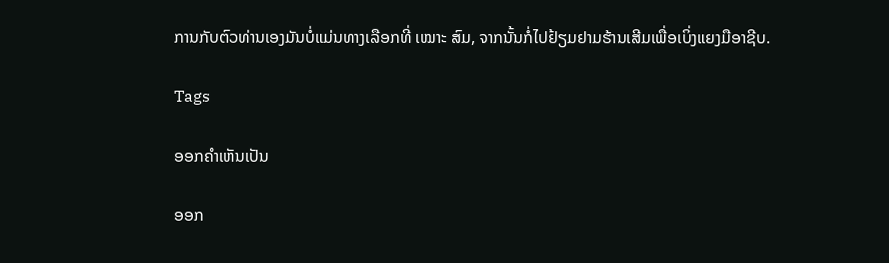ການກັບຕົວທ່ານເອງມັນບໍ່ແມ່ນທາງເລືອກທີ່ ເໝາະ ສົມ, ຈາກນັ້ນກໍ່ໄປຢ້ຽມຢາມຮ້ານເສີມເພື່ອເບິ່ງແຍງມືອາຊີບ.

Tags

ອອກຄໍາເຫັນເປັນ

ອອກ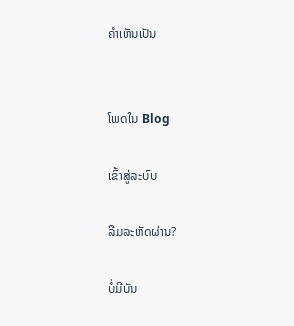ຄໍາເຫັນເປັນ


ໂພດໃນ Blog

ເຂົ້າສູ່ລະບົບ

ລືມລະຫັດຜ່ານ?

ບໍ່ມີບັນ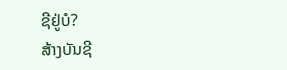ຊີຢູ່ບໍ?
ສ້າງບັນຊີ